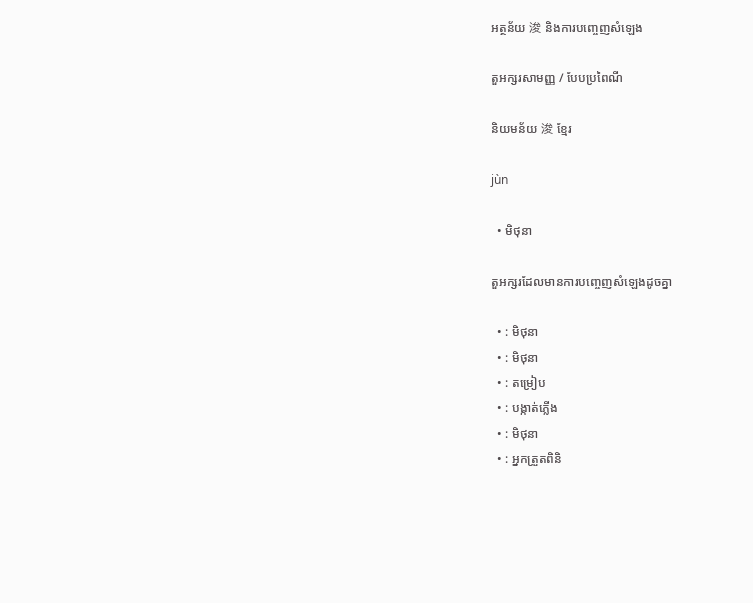អត្ថន័យ 浚 និងការបញ្ចេញសំឡេង

តួអក្សរសាមញ្ញ / បែបប្រពៃណី

និយមន័យ 浚 ខ្មែរ

jùn

  • មិថុនា

តួអក្សរដែលមានការបញ្ចេញសំឡេងដូចគ្នា

  • : មិថុនា
  • : មិថុនា
  • : តម្រៀប
  • : បង្កាត់ភ្លើង
  • : មិថុនា
  • : អ្នកត្រួតពិនិ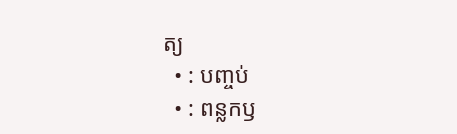ត្យ
  • : បញ្ចប់
  • : ពន្លកឫ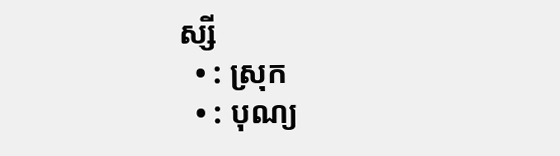ស្សី
  • : ស្រុក
  • : បុណ្យ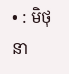• : មិថុនា